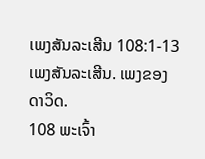ເພງສັນລະເສີນ 108:1-13
ເພງສັນລະເສີນ. ເພງຂອງດາວິດ.
108 ພະເຈົ້າ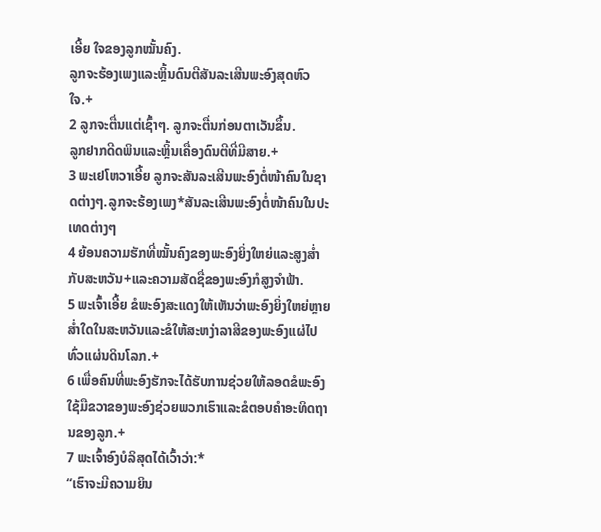ເອີ້ຍ ໃຈຂອງລູກໝັ້ນຄົງ.
ລູກຈະຮ້ອງເພງແລະຫຼິ້ນດົນຕີສັນລະເສີນພະອົງສຸດຫົວໃຈ.+
2 ລູກຈະຕື່ນແຕ່ເຊົ້າໆ. ລູກຈະຕື່ນກ່ອນຕາເວັນຂຶ້ນ.
ລູກຢາກດີດພິນແລະຫຼິ້ນເຄື່ອງດົນຕີທີ່ມີສາຍ.+
3 ພະເຢໂຫວາເອີ້ຍ ລູກຈະສັນລະເສີນພະອົງຕໍ່ໜ້າຄົນໃນຊາດຕ່າງໆ.ລູກຈະຮ້ອງເພງ*ສັນລະເສີນພະອົງຕໍ່ໜ້າຄົນໃນປະເທດຕ່າງໆ
4 ຍ້ອນຄວາມຮັກທີ່ໝັ້ນຄົງຂອງພະອົງຍິ່ງໃຫຍ່ແລະສູງສ່ຳກັບສະຫວັນ+ແລະຄວາມສັດຊື່ຂອງພະອົງກໍສູງຈຳຟ້າ.
5 ພະເຈົ້າເອີ້ຍ ຂໍພະອົງສະແດງໃຫ້ເຫັນວ່າພະອົງຍິ່ງໃຫຍ່ຫຼາຍສ່ຳໃດໃນສະຫວັນແລະຂໍໃຫ້ສະຫງ່າລາສີຂອງພະອົງແຜ່ໄປທົ່ວແຜ່ນດິນໂລກ.+
6 ເພື່ອຄົນທີ່ພະອົງຮັກຈະໄດ້ຮັບການຊ່ວຍໃຫ້ລອດຂໍພະອົງໃຊ້ມືຂວາຂອງພະອົງຊ່ວຍພວກເຮົາແລະຂໍຕອບຄຳອະທິດຖານຂອງລູກ.+
7 ພະເຈົ້າອົງບໍລິສຸດໄດ້ເວົ້າວ່າ:*
“ເຮົາຈະມີຄວາມຍິນ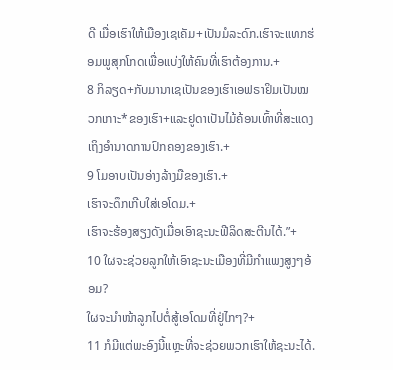ດີ ເມື່ອເຮົາໃຫ້ເມືອງເຊເຄັມ+ເປັນມໍລະດົກ.ເຮົາຈະແທກຮ່ອມພູສຸກໂກດເພື່ອແບ່ງໃຫ້ຄົນທີ່ເຮົາຕ້ອງການ.+
8 ກິລຽດ+ກັບມານາເຊເປັນຂອງເຮົາເອຟຣາຢິມເປັນໝວກເກາະ*ຂອງເຮົາ+ແລະຢູດາເປັນໄມ້ຄ້ອນເທົ້າທີ່ສະແດງເຖິງອຳນາດການປົກຄອງຂອງເຮົາ.+
9 ໂມອາບເປັນອ່າງລ້າງມືຂອງເຮົາ.+
ເຮົາຈະດຶກເກີບໃສ່ເອໂດມ.+
ເຮົາຈະຮ້ອງສຽງດັງເມື່ອເອົາຊະນະຟີລິດສະຕີນໄດ້.”+
10 ໃຜຈະຊ່ວຍລູກໃຫ້ເອົາຊະນະເມືອງທີ່ມີກຳແພງສູງໆອ້ອມ?
ໃຜຈະນຳໜ້າລູກໄປຕໍ່ສູ້ເອໂດມທີ່ຢູ່ໄກໆ?+
11 ກໍມີແຕ່ພະອົງນີ້ແຫຼະທີ່ຈະຊ່ວຍພວກເຮົາໃຫ້ຊະນະໄດ້.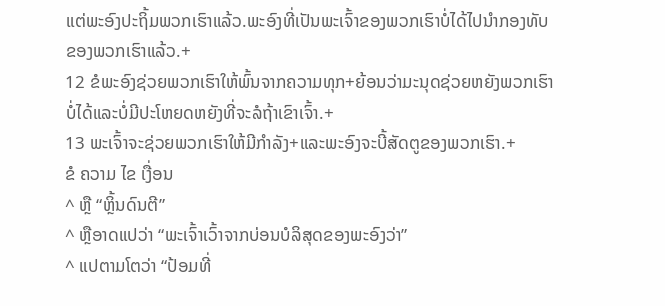ແຕ່ພະອົງປະຖິ້ມພວກເຮົາແລ້ວ.ພະອົງທີ່ເປັນພະເຈົ້າຂອງພວກເຮົາບໍ່ໄດ້ໄປນຳກອງທັບຂອງພວກເຮົາແລ້ວ.+
12 ຂໍພະອົງຊ່ວຍພວກເຮົາໃຫ້ພົ້ນຈາກຄວາມທຸກ+ຍ້ອນວ່າມະນຸດຊ່ວຍຫຍັງພວກເຮົາບໍ່ໄດ້ແລະບໍ່ມີປະໂຫຍດຫຍັງທີ່ຈະລໍຖ້າເຂົາເຈົ້າ.+
13 ພະເຈົ້າຈະຊ່ວຍພວກເຮົາໃຫ້ມີກຳລັງ+ແລະພະອົງຈະບີ້ສັດຕູຂອງພວກເຮົາ.+
ຂໍ ຄວາມ ໄຂ ເງື່ອນ
^ ຫຼື “ຫຼິ້ນດົນຕີ”
^ ຫຼືອາດແປວ່າ “ພະເຈົ້າເວົ້າຈາກບ່ອນບໍລິສຸດຂອງພະອົງວ່າ”
^ ແປຕາມໂຕວ່າ “ປ້ອມທີ່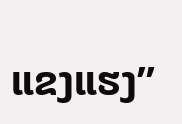ແຂງແຮງ”